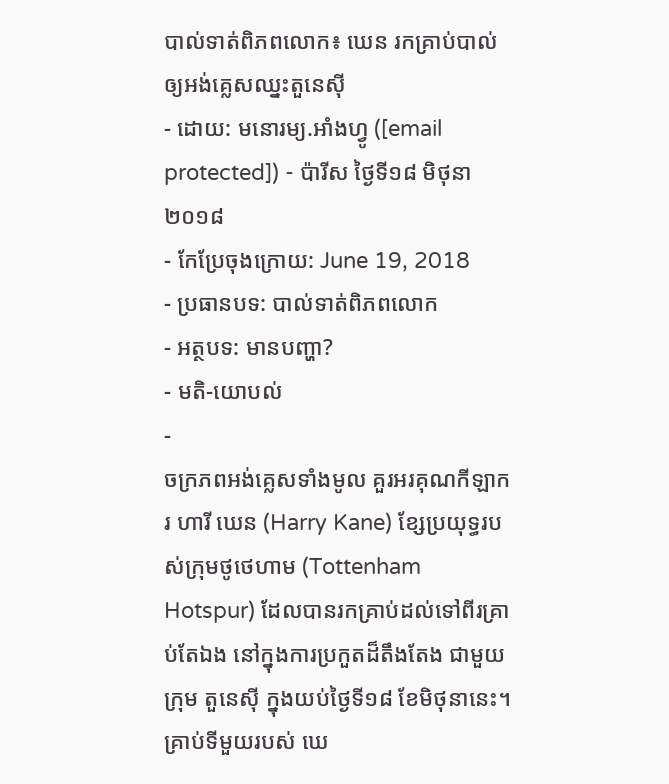បាល់ទាត់ពិភពលោក៖ ឃេន រកគ្រាប់បាល់ឲ្យអង់គ្លេសឈ្នះតួនេស៊ី
- ដោយ: មនោរម្យ.អាំងហ្វូ ([email protected]) - ប៉ារីស ថ្ងៃទី១៨ មិថុនា ២០១៨
- កែប្រែចុងក្រោយ: June 19, 2018
- ប្រធានបទ: បាល់ទាត់ពិភពលោក
- អត្ថបទ: មានបញ្ហា?
- មតិ-យោបល់
-
ចក្រភពអង់គ្លេសទាំងមូល គួរអរគុណកីឡាករ ហារី ឃេន (Harry Kane) ខ្សែប្រយុទ្ធរបស់ក្រុមថូថេហាម (Tottenham Hotspur) ដែលបានរកគ្រាប់ដល់ទៅពីរគ្រាប់តែឯង នៅក្នុងការប្រកួតដ៏តឹងតែង ជាមួយក្រុម តួនេស៊ី ក្នុងយប់ថ្ងៃទី១៨ ខែមិថុនានេះ។ គ្រាប់ទីមួយរបស់ ឃេ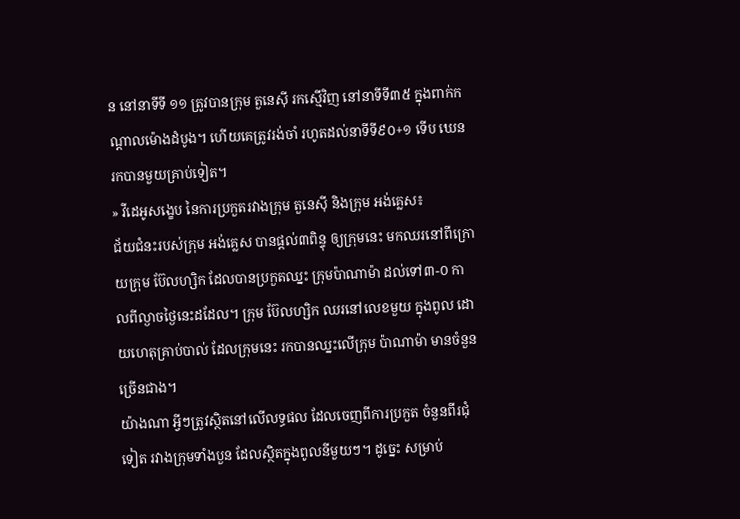ន នៅនាទីទី ១១ ត្រូវបានក្រុម តួនេស៊ី រកស្មើវិញ នៅនាទីទី៣៥ ក្នុងពាក់កណ្ដាលម៉ោងដំបូង។ ហើយគេត្រូវរង់ចាំ រហូតដល់នាទីទី៩០+១ ទើប ឃេន រកបានមួយគ្រាប់ទៀត។
» វីដេអូសង្ខេប នៃការប្រកួតរវាងក្រុម តួនេស៊ី និងក្រុម អង់គ្លេស៖
ជ័យជំនះរបស់ក្រុម អង់គ្លេស បានផ្ដល់៣ពិន្ទុ ឲ្យក្រុមនេះ មកឈរនៅពីក្រោយក្រុម ប៊ែលហ្សិក ដែលបានប្រកួតឈ្នះ ក្រុមប៉ាណាម៉ា ដល់ទៅ៣-០ កាលពីល្ងាចថ្ងៃនេះដដែល។ ក្រុម ប៊ែលហ្សិក ឈរនៅលេខមួយ ក្នុងពូល ដោយហេតុគ្រាប់បាល់ ដែលក្រុមនេះ រកបានឈ្នះលើក្រុម ប៉ាណាម៉ា មានចំនួនច្រើនជាង។
យ៉ាងណា អ្វីៗត្រូវស្ថិតនៅលើលទ្ធផល ដែលចេញពីការប្រកួត ចំនួនពីរជុំទៀត រវាងក្រុមទាំងបួន ដែលស្ថិតក្នុងពូលនីមួយៗ។ ដូច្នេះ សម្រាប់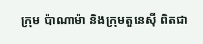ក្រុម ប៉ាណាម៉ា និងក្រុមតួនេស៊ី ពិតជា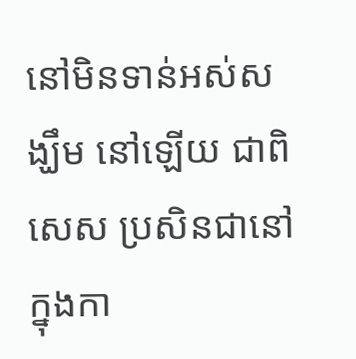នៅមិនទាន់អស់សង្ឃឹម នៅឡើយ ជាពិសេស ប្រសិនជានៅក្នុងកា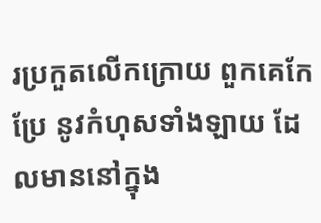រប្រកួតលើកក្រោយ ពួកគេកែប្រែ នូវកំហុសទាំងឡាយ ដែលមាននៅក្នុង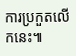ការប្រកួតលើកនេះ៕